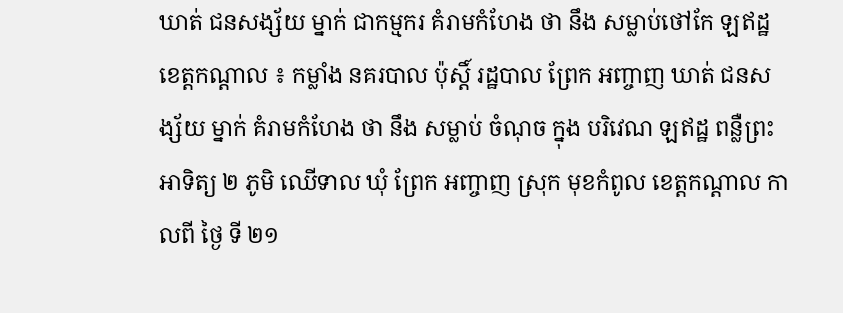ឃាត់ ជនសង្ស័យ ម្នាក់ ជាកម្មករ គំរាមកំហែង ថា នឹង សម្លាប់ថៅកែ ឡឥដ្ឋ
ខេត្តកណ្ដាល ៖ កម្លាំង នគរបាល ប៉ុស្តិ៍ រដ្ឋបាល ព្រែក អញ្ចាញ ឃាត់ ជនសង្ស័យ ម្នាក់ គំរាមកំហែង ថា នឹង សម្លាប់ ចំណុច ក្នុង បរិវេណ ឡឥដ្ឋ ពន្លឺព្រះអាទិត្យ ២ ភូមិ ឈើទាល ឃុំ ព្រែក អញ្ចាញ ស្រុក មុខកំពូល ខេត្តកណ្តាល កាលពី ថ្ងៃ ទី ២១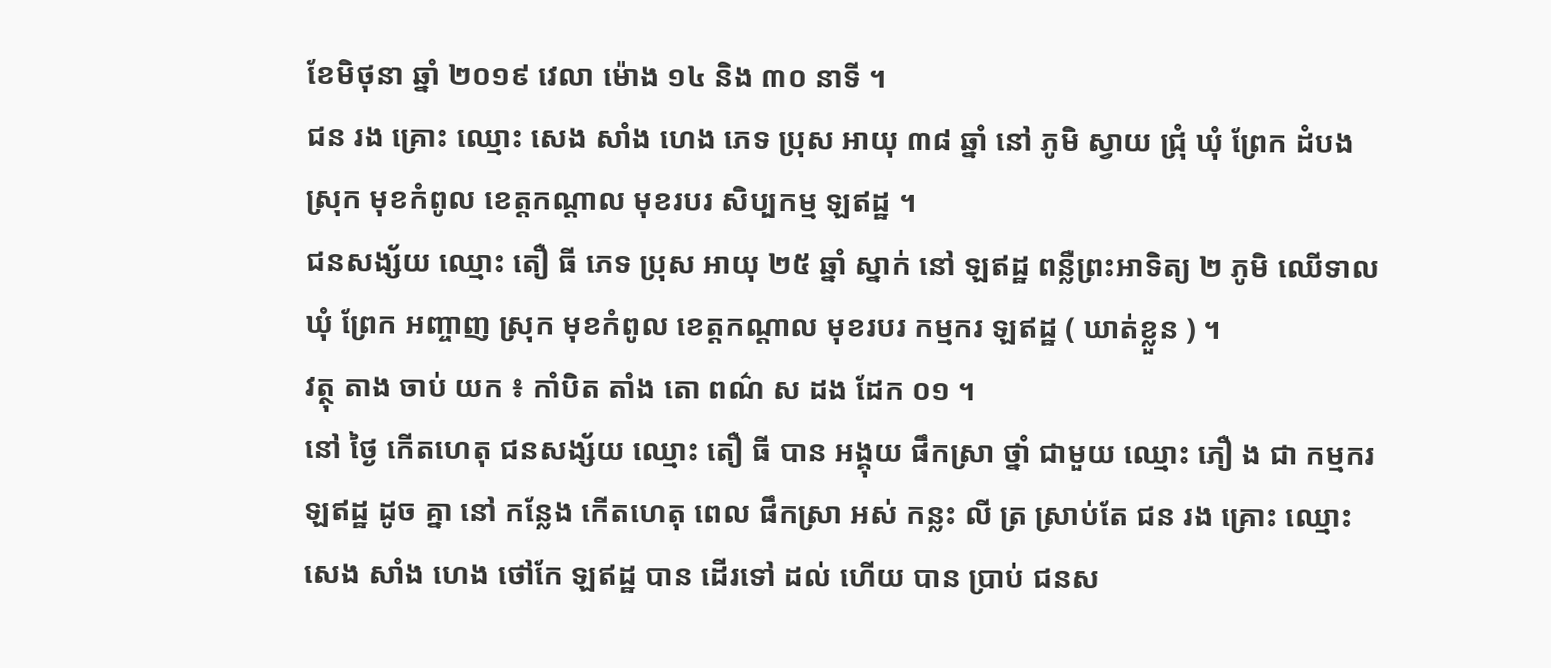ខែមិថុនា ឆ្នាំ ២០១៩ វេលា ម៉ោង ១៤ និង ៣០ នាទី ។
ជន រង គ្រោះ ឈ្មោះ សេង សាំង ហេង ភេទ ប្រុស អាយុ ៣៨ ឆ្នាំ នៅ ភូមិ ស្វាយ ជ្រុំ ឃុំ ព្រែក ដំបង ស្រុក មុខកំពូល ខេត្តកណ្តាល មុខរបរ សិប្បកម្ម ឡឥដ្ឋ ។
ជនសង្ស័យ ឈ្មោះ តឿ ធី ភេទ ប្រុស អាយុ ២៥ ឆ្នាំ ស្នាក់ នៅ ឡឥដ្ឋ ពន្លឺព្រះអាទិត្យ ២ ភូមិ ឈើទាល ឃុំ ព្រែក អញ្ចាញ ស្រុក មុខកំពូល ខេត្តកណ្តាល មុខរបរ កម្មករ ឡឥដ្ឋ ( ឃាត់ខ្លួន ) ។
វត្ថុ តាង ចាប់ យក ៖ កាំបិត តាំង តោ ពណ៌ ស ដង ដែក ០១ ។
នៅ ថ្ងៃ កើតហេតុ ជនសង្ស័យ ឈ្មោះ តឿ ធី បាន អង្គុយ ផឹកស្រា ថ្នាំ ជាមួយ ឈ្មោះ ភឿ ង ជា កម្មករ ឡឥដ្ឋ ដូច គ្នា នៅ កន្លែង កើតហេតុ ពេល ផឹកស្រា អស់ កន្លះ លី ត្រ ស្រាប់តែ ជន រង គ្រោះ ឈ្មោះ សេង សាំង ហេង ថៅកែ ឡឥដ្ឋ បាន ដើរទៅ ដល់ ហើយ បាន ប្រាប់ ជនស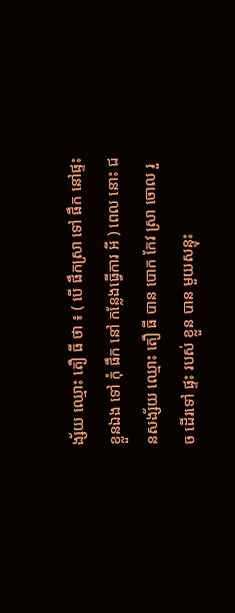ង្ស័យ ឈ្មោះ តឿ ធី ថា ៖ ( បើ ផឹកស្រា ទៅ ផឹក នៅផ្ទះ ខ្លួនឯង ទៅ កុំ ផឹក នៅ កន្លែងធ្វើការ អី ) ពេល នោះ ជនសង្ស័យ ឈ្មោះ តឿ ធី បាន បោក កែវ ស្រា ចោល រួច ដើរទៅ ផ្ទះ របស់ ខ្លួន បាន មួយសន្ទុះ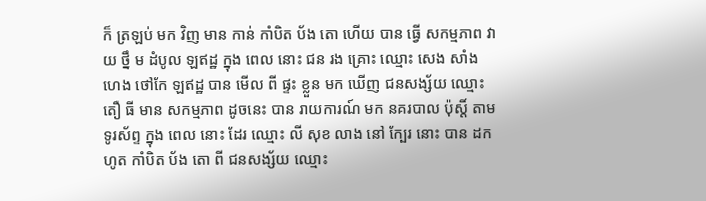ក៏ ត្រឡប់ មក វិញ មាន កាន់ កាំបិត ប័ង តោ ហើយ បាន ធ្វើ សកម្មភាព វាយ ថ្នឹ ម ដំបូល ឡឥដ្ឋ ក្នុង ពេល នោះ ជន រង គ្រោះ ឈ្មោះ សេង សាំង ហេង ថៅកែ ឡឥដ្ឋ បាន មើល ពី ផ្ទះ ខ្លួន មក ឃើញ ជនសង្ស័យ ឈ្មោះ តឿ ធី មាន សកម្មភាព ដូចនេះ បាន រាយការណ៍ មក នគរបាល ប៉ុស្តិ៍ តាម ទូរស័ព្ទ ក្នុង ពេល នោះ ដែរ ឈ្មោះ លី សុខ លាង នៅ ក្បែរ នោះ បាន ដកហូត កាំបិត ប័ង តោ ពី ជនសង្ស័យ ឈ្មោះ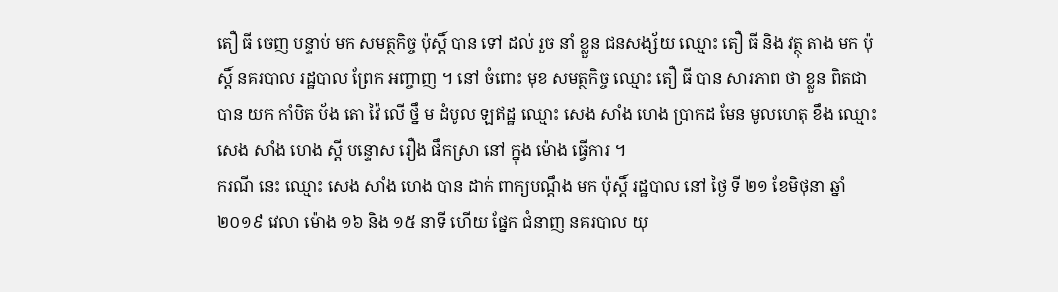តឿ ធី ចេញ បន្ទាប់ មក សមត្ថកិច្ច ប៉ុស្តិ៍ បាន ទៅ ដល់ រួច នាំ ខ្លួន ជនសង្ស័យ ឈ្មោះ តឿ ធី និង វត្ថុ តាង មក ប៉ុស្តិ៍ នគរបាល រដ្ឋបាល ព្រែក អញ្ចាញ ។ នៅ ចំពោះ មុខ សមត្ថកិច្ច ឈ្មោះ តឿ ធី បាន សារភាព ថា ខ្លួន ពិតជា បាន យក កាំបិត ប័ង តោ វ៉ៃ លើ ថ្នឹ ម ដំបូល ឡឥដ្ឋ ឈ្មោះ សេង សាំង ហេង ប្រាកដ មែន មូលហេតុ ខឹង ឈ្មោះ សេង សាំង ហេង ស្តី បន្ទោស រឿង ផឹកស្រា នៅ ក្នុង ម៉ោង ធ្វើការ ។
ករណី នេះ ឈ្មោះ សេង សាំង ហេង បាន ដាក់ ពាក្យបណ្តឹង មក ប៉ុស្តិ៍ រដ្ឋបាល នៅ ថ្ងៃ ទី ២១ ខែមិថុនា ឆ្នាំ ២០១៩ វេលា ម៉ោង ១៦ និង ១៥ នាទី ហើយ ផ្នែក ជំនាញ នគរបាល យុ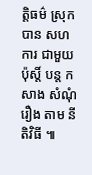ត្តិធម៌ ស្រុក បាន សហការ ជាមួយ ប៉ុស្តិ៍ បន្ត កសាង សំណុំរឿង តាម នីតិវិធី ៕